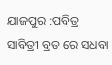ଯାଜପୁର :ପବିତ୍ର ସାବିତ୍ରୀ ବ୍ରତ ରେ ସଧବା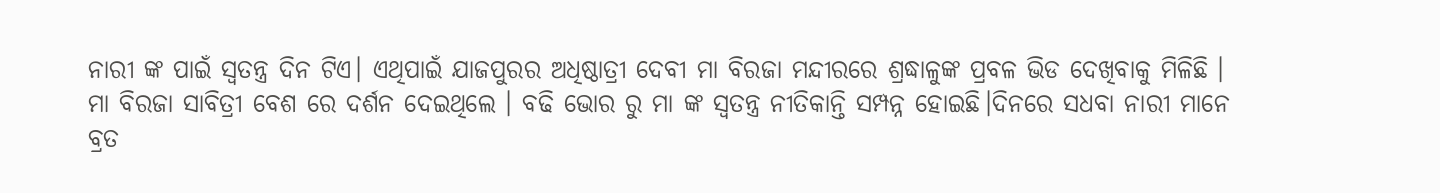ନାରୀ ଙ୍କ ପାଇଁ ସ୍ୱତନ୍ତ୍ର ଦିନ ଟିଏ। ଏଥିପାଇଁ ଯାଜପୁରର ଅଧିଷ୍ଠାତ୍ରୀ ଦେବୀ ମା ବିରଜା ମନ୍ଦୀରରେ ଶ୍ରଦ୍ଧାଳୁଙ୍କ ପ୍ରବଳ ଭିଡ ଦେଖିବାକୁ ମିଳିଛି ।
ମା ବିରଜା ସାବିତ୍ରୀ ବେଶ ରେ ଦର୍ଶନ ଦେଇଥିଲେ । ବଢି ଭୋର ରୁ ମା ଙ୍କ ସ୍ୱତନ୍ତ୍ର ନୀତିକାନ୍ତି ସମ୍ପନ୍ନ ହୋଇଛି।ଦିନରେ ସଧବା ନାରୀ ମାନେ ବ୍ରତ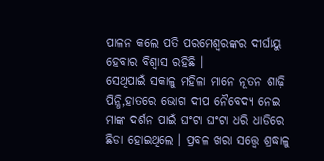ପାଳନ କଲେ ପତି ପରମେଶ୍ୱରଙ୍କର ଦୀର୍ଘାୟୁ ହେବାର ବିଶ୍ୱାସ ରହିଛି ।
ସେଥିପାଇଁ ସକାଳୁ ମହିଳା ମାନେ ନୂତନ ଶାଢ଼ି ପିନ୍ଧି,ହାତରେ ଭୋଗ ଦୀପ ନୈବେଦ୍ୟ ନେଇ ମାଙ୍କ ଦର୍ଶନ ପାଇଁ ଘଂଟା ଘଂଟା ଧରି ଧାଡିରେ ଛିଡା ହୋଇଥିଲେ । ପ୍ରବଳ ଖରା ସତ୍ତ୍ୱେ ଶ୍ରଦ୍ଧାଳୁ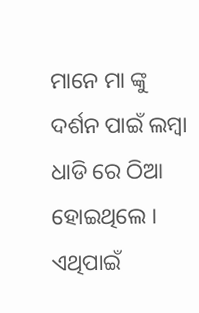ମାନେ ମା ଙ୍କୁ ଦର୍ଶନ ପାଇଁ ଲମ୍ବା ଧାଡି ରେ ଠିଆ ହୋଇଥିଲେ । ଏଥିପାଇଁ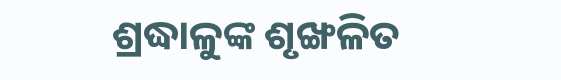ଶ୍ରଦ୍ଧାଳୁଙ୍କ ଶୃଙ୍ଖଳିତ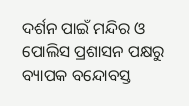ଦର୍ଶନ ପାଇଁ ମନ୍ଦିର ଓ ପୋଲିସ ପ୍ରଶାସନ ପକ୍ଷରୁ ବ୍ୟାପକ ବନ୍ଦୋବସ୍ତ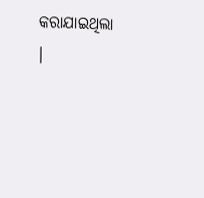କରାଯାଇଥିଲା ।